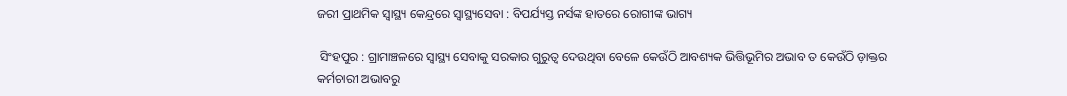ଜରୀ ପ୍ରାଥମିକ ସ୍ୱାସ୍ଥ୍ୟ କେନ୍ଦ୍ରରେ ସ୍ୱାସ୍ଥ୍ୟସେବା : ବିପର୍ଯ୍ୟସ୍ତ ନର୍ସଙ୍କ ହାତରେ ରୋଗୀଙ୍କ ଭାଗ୍ୟ

 ସିଂହପୁର : ଗ୍ରାମାଞ୍ଚଳରେ ସ୍ୱାସ୍ଥ୍ୟ ସେବାକୁ ସରକାର ଗୁରୁତ୍ୱ ଦେଉଥିବା ବେଳେ କେଉଁଠି ଆବଶ୍ୟକ ଭିତ୍ତିଭୂମିର ଅଭାବ ତ କେଉଁଠି ଡ଼ାକ୍ତର କର୍ମଚାରୀ ଅଭାବରୁ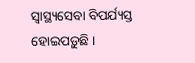ସ୍ୱାସ୍ଥ୍ୟସେବା ବିପର୍ଯ୍ୟସ୍ତ ହୋଇପଡ଼ୁଛି ।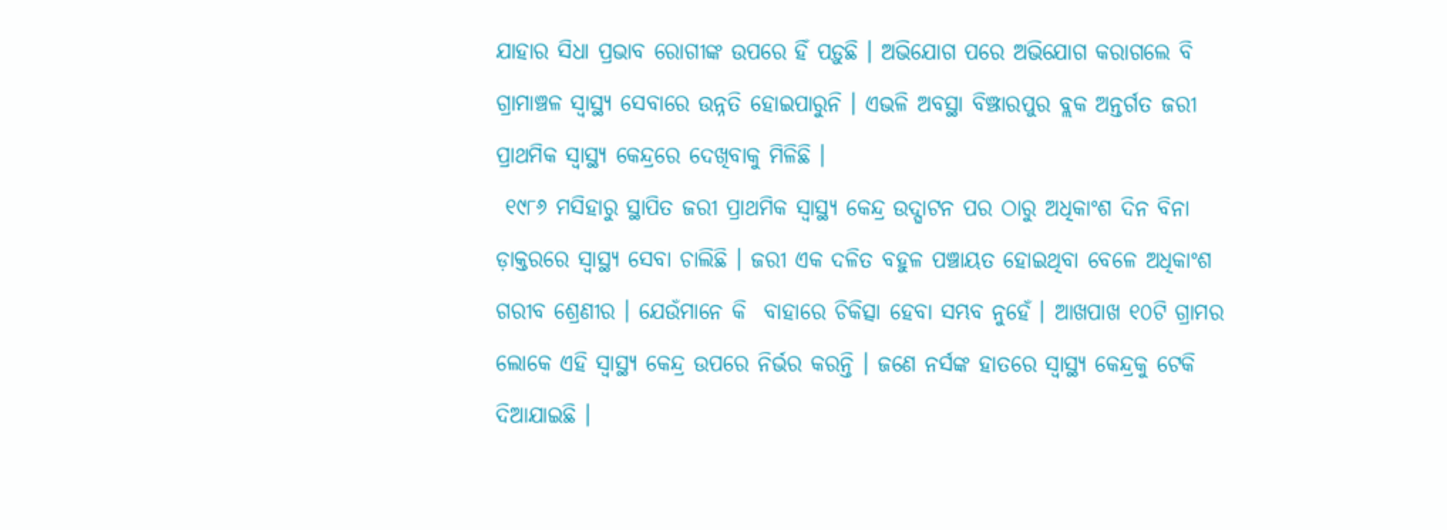ଯାହାର ସିଧା ପ୍ରଭାବ ରୋଗୀଙ୍କ ଉପରେ ହିଁ ପଡ଼ୁଛି । ଅଭିଯୋଗ ପରେ ଅଭିଯୋଗ କରାଗଲେ ବି ଗ୍ରାମାଞ୍ଚଳ ସ୍ୱାସ୍ଥ୍ୟ ସେବାରେ ଉନ୍ନତି ହୋଇପାରୁନି । ଏଭଳି ଅବସ୍ଥା ବିଞ୍ଝାରପୁର ବ୍ଲକ ଅନ୍ତର୍ଗତ ଜରୀ ପ୍ରାଥମିକ ସ୍ୱାସ୍ଥ୍ୟ କେନ୍ଦ୍ରରେ ଦେଖିବାକୁ ମିଳିଛି ।
 ୧୯୮୬ ମସିହାରୁ ସ୍ଥାପିତ ଜରୀ ପ୍ରାଥମିକ ସ୍ୱାସ୍ଥ୍ୟ କେନ୍ଦ୍ର ଉଦ୍ଘାଟନ ପର ଠାରୁ ଅଧିକାଂଶ ଦିନ ବିନା ଡ଼ାକ୍ତରରେ ସ୍ୱାସ୍ଥ୍ୟ ସେବା ଚାଲିଛି । ଜରୀ ଏକ ଦଳିତ ବହୁଳ ପଞ୍ଚାୟତ ହୋଇଥିବା ବେଳେ ଅଧିକାଂଶ ଗରୀବ ଶ୍ରେଣୀର । ଯେଉଁମାନେ କି  ବାହାରେ ଚିକିତ୍ସା ହେବା ସମ୍ଭବ ନୁହେଁ । ଆଖପାଖ ୧୦ଟି ଗ୍ରାମର ଲୋକେ ଏହି ସ୍ୱାସ୍ଥ୍ୟ କେନ୍ଦ୍ର ଉପରେ ନିର୍ଭର କରନ୍ତି । ଜଣେ ନର୍ସଙ୍କ ହାତରେ ସ୍ୱାସ୍ଥ୍ୟ କେନ୍ଦ୍ରକୁ ଟେକି ଦିଆଯାଇଛି ।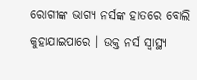ରୋଗୀଙ୍କ ଭାଗ୍ୟ ନର୍ସଙ୍କ ହାତରେ ବୋଲି କୁହାଯାଇପାରେ । ଉକ୍ତ ନର୍ସ ସ୍ୱାସ୍ଥ୍ୟ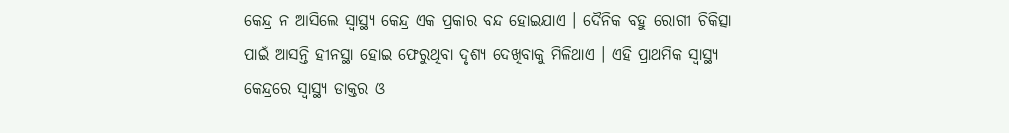କେନ୍ଦ୍ର ନ ଆସିଲେ ସ୍ୱାସ୍ଥ୍ୟ କେନ୍ଦ୍ର ଏକ ପ୍ରକାର ବନ୍ଦ ହୋଇଯାଏ । ଦୈନିକ ବହୁ ରୋଗୀ ଚିକିତ୍ସା ପାଇଁ ଆସନ୍ତି ହୀନସ୍ଥା ହୋଇ ଫେରୁଥିବା ଦୃଶ୍ୟ ଦେଖିବାକୁ ମିଳିଥାଏ । ଏହି ପ୍ରାଥମିକ ସ୍ୱାସ୍ଥ୍ୟ କେନ୍ଦ୍ରରେ ସ୍ୱାସ୍ଥ୍ୟ ଡାକ୍ତର ଓ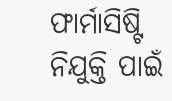ଫାର୍ମାସିଷ୍ଟି ନିଯୁକ୍ତି ପାଇଁ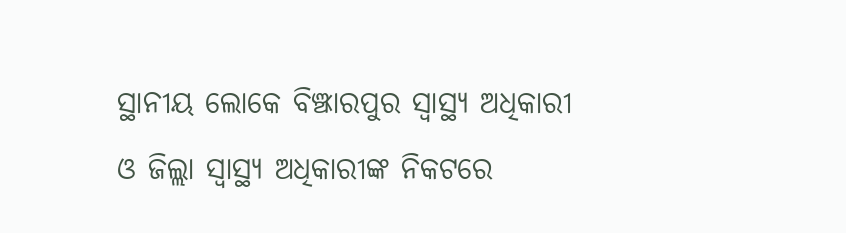ସ୍ଥାନୀୟ ଲୋକେ ବିଞ୍ଝାରପୁର ସ୍ୱାସ୍ଥ୍ୟ ଅଧିକାରୀ ଓ ଜିଲ୍ଲା ସ୍ୱାସ୍ଥ୍ୟ ଅଧିକାରୀଙ୍କ ନିକଟରେ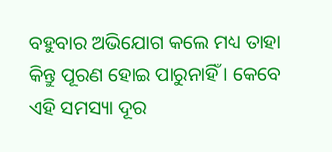ବହୁବାର ଅଭିଯୋଗ କଲେ ମଧ୍ୟ ତାହା କିନ୍ତୁ ପୂରଣ ହୋଇ ପାରୁନାହିଁ । କେବେ ଏହି ସମସ୍ୟା ଦୂର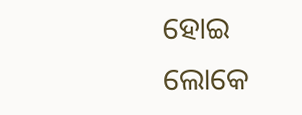ହୋଇ ଲୋକେ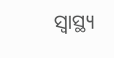ସ୍ୱାସ୍ଥ୍ୟ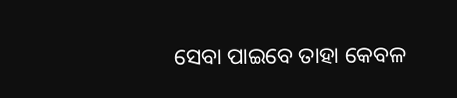ସେବା ପାଇବେ ତାହା କେବଳ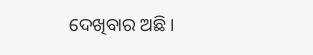ଦେଖିବାର ଅଛି ।